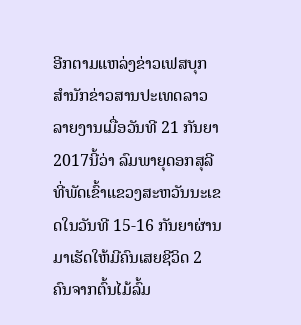ອີກຕາມແຫລ່ງຂ່າວເຟສບຸກ ສຳນັກຂ່າວສານປະເທດລາວ ລາຍງານເມື່ອວັນທີ 21 ກັນຍາ 2017ນີ້ວ່າ ລົມພາຍຸດອກສຸລີ ທີ່ພັດເຂົ້າແຂວງສະຫວັນນະເຂດໃນວັນທີ 15-16 ກັນຍາຜ່ານມາເຮັດໃຫ້ມີຄົນເສຍຊີວິດ 2 ຄົນຈາກຕົ້ນໄມ້ລົ້ມ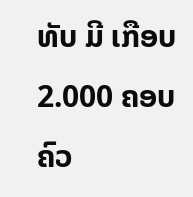ທັບ ມີ ເກືອບ 2.000 ຄອບຄົວ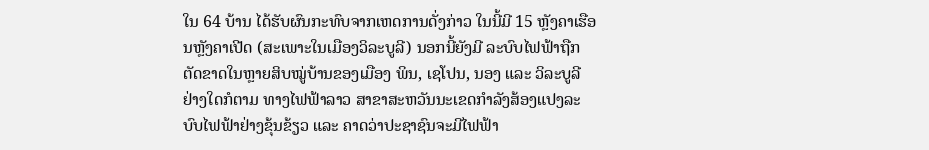ໃນ 64 ບ້ານ ໄດ້ຮັບຜົນກະທົບຈາກເຫດການດັ່ງກ່າວ ໃນນີ້ມີ 15 ຫຼັງຄາເຮືອນຫຼັງຄາເປີດ (ສະເພາະໃນເມືອງວິລະບູລີ) ນອກນີ້ຍັງມີ ລະບົບໄຟຟ້າຖືກຕັດຂາດໃນຫຼາຍສິບໝູ່ບ້ານຂອງເມືອງ ພິນ, ເຊໂປນ, ນອງ ແລະ ວິລະບູລີ ຢ່າງໃດກໍຕາມ ທາງໄຟຟ້າລາວ ສາຂາສະຫວັນນະເຂດກຳລັງສ້ອງແປງລະບົບໄຟຟ້າຢ່າງຂຸ້ນຂ້ຽວ ແລະ ຄາດວ່າປະຊາຊົນຈະມີໄຟຟ້າ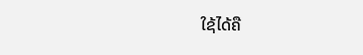ໃຊ້ໄດ້ຄື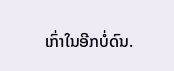ເກົ່າໃນອີກບໍ່ດົນ.